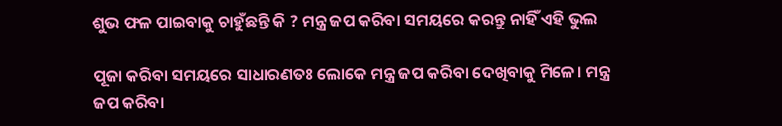ଶୁଭ ଫଳ ପାଇବାକୁ ଚାହୁଁଛନ୍ତି କି ? ମନ୍ତ୍ର ଜପ କରିବା ସମୟରେ କରନ୍ତୁ ନାହିଁ ଏହି ଭୁଲ

ପୂଜା କରିବା ସମୟରେ ସାଧାରଣତଃ ଲୋକେ ମନ୍ତ୍ର ଜପ କରିବା ଦେଖିବାକୁ ମିଳେ। ମନ୍ତ୍ର ଜପ କରିବା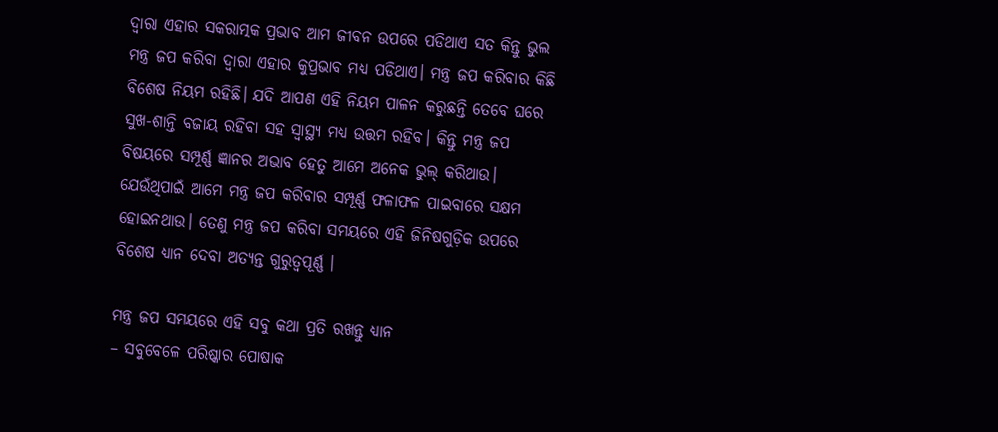ଦ୍ବାରା ଏହାର ସକରାତ୍ମକ ପ୍ରଭାବ ଆମ ଜୀବନ ଉପରେ ପଡିଥାଏ ସତ କିନ୍ତୁ ଭୁଲ ମନ୍ତ୍ର ଜପ କରିବା ଦ୍ବାରା ଏହାର କୁପ୍ରଭାବ ମଧ୍ୟ ପଡିଥାଏ। ମନ୍ତ୍ର ଜପ କରିବାର କିଛି ବିଶେଷ ନିୟମ ରହିଛି। ଯଦି ଆପଣ ଏହି ନିୟମ ପାଳନ କରୁଛନ୍ତି ତେବେ ଘରେ ସୁଖ-ଶାନ୍ତି ବଜାୟ ରହିବା ସହ ସ୍ବାସ୍ଥ୍ୟ ମଧ୍ୟ ଉତ୍ତମ ରହିବ। କିନ୍ତୁ ମନ୍ତ୍ର ଜପ ବିଷୟରେ ସମ୍ପୂର୍ଣ୍ଣ ଜ୍ଞାନର ଅଭାବ ହେତୁ ଆମେ ଅନେକ ଭୁଲ୍ କରିଥାଉ। ଯେଉଁଥିପାଇଁ ଆମେ ମନ୍ତ୍ର ଜପ କରିବାର ସମ୍ପୂର୍ଣ୍ଣ ଫଳାଫଳ ପାଇବାରେ ସକ୍ଷମ ହୋଇନଥାଉ। ତେଣୁ ମନ୍ତ୍ର ଜପ କରିବା ସମୟରେ ଏହି ଜିନିଷଗୁଡ଼ିକ ଉପରେ ବିଶେଷ ଧ୍ୟାନ ଦେବା ଅତ୍ୟନ୍ତ ଗୁରୁତ୍ୱପୂର୍ଣ୍ଣ ।

ମନ୍ତ୍ର ଜପ ସମୟରେ ଏହି ସବୁ କଥା ପ୍ରତି ରଖନ୍ତୁ ଧ୍ୟାନ
– ସବୁବେଳେ ପରିଷ୍କାର ପୋଷାକ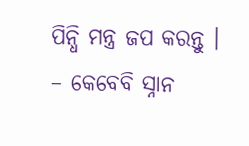ପିନ୍ଧି ମନ୍ତ୍ର ଜପ କରନ୍ତୁ ।
– କେବେବି ସ୍ନାନ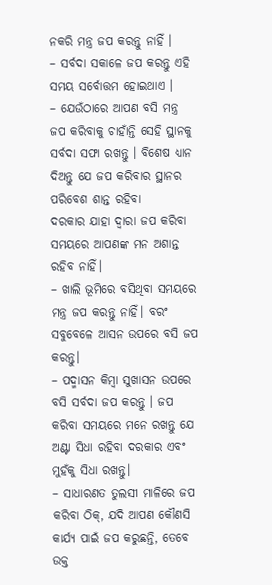ନକରି ମନ୍ତ୍ର ଜପ କରନ୍ତୁ ନାହିଁ ।
– ସର୍ବଦା ସକାଳେ ଜପ କରନ୍ତୁ ଏହି ସମୟ ସର୍ବୋତ୍ତମ ହୋଇଥାଏ ।
– ଯେଉଁଠାରେ ଆପଣ ବସି ମନ୍ତ୍ର ଜପ କରିବାକୁ ଚାହାଁନ୍ତି ସେହି ସ୍ଥାନକୁ ସର୍ବଦା ସଫା ରଖନ୍ତୁ । ବିଶେଷ ଧ୍ୟାନ ଦିଅନ୍ତୁ ଯେ ଜପ କରିବାର ସ୍ଥାନର ପରିବେଶ ଶାନ୍ତ ରହିବା
ଦରକାର ଯାହା ଦ୍ୱାରା ଜପ କରିବା ସମୟରେ ଆପଣଙ୍କ ମନ ଅଶାନ୍ତ ରହିବ ନାହିଁ।
– ଖାଲି ଭୂମିରେ ବସିଥିବା ସମୟରେ ମନ୍ତ୍ର ଜପ କରନ୍ତୁ ନାହିଁ। ବରଂ ସବୁବେଳେ ଆସନ ଉପରେ ବସି ଜପ କରନ୍ତୁ।
– ପଦ୍ମାସନ କିମ୍ବା ସୁଖାସନ ଉପରେ ବସି ସର୍ବଦା ଜପ କରନ୍ତୁ । ଜପ କରିବା ସମୟରେ ମନେ ରଖନ୍ତୁ ଯେ ଅଣ୍ଟା ସିଧା ରହିବା ଦରକାର ଏବଂ ମୁହଁକୁ ସିଧା ରଖନ୍ତୁ।
– ସାଧାରଣତ ତୁଲସୀ ମାଳିରେ ଜପ କରିବା ଠିକ୍, ଯଦି ଆପଣ କୌଣସି କାର୍ଯ୍ୟ ପାଇଁ ଜପ କରୁଛନ୍ତି, ତେବେ ଉକ୍ତ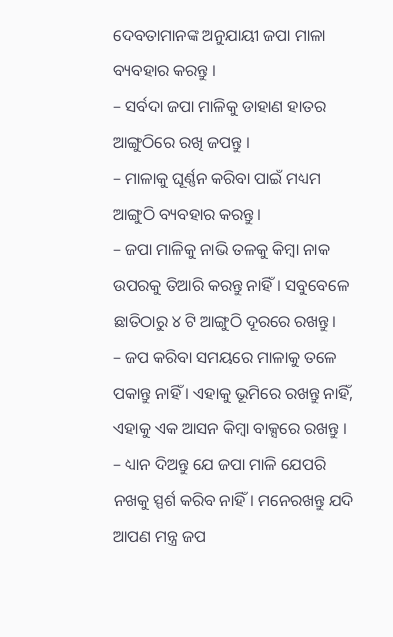ଦେବତାମାନଙ୍କ ଅନୁଯାୟୀ ଜପା ମାଳା ବ୍ୟବହାର କରନ୍ତୁ ।
– ସର୍ବଦା ଜପା ମାଳିକୁ ଡାହାଣ ହାତର ଆଙ୍ଗୁଠିରେ ରଖି ଜପନ୍ତୁ ।
– ମାଳାକୁ ଘୂର୍ଣ୍ଣନ କରିବା ପାଇଁ ମଧ୍ୟମ ଆଙ୍ଗୁଠି ବ୍ୟବହାର କରନ୍ତୁ।
– ଜପା ମାଳିକୁ ନାଭି ତଳକୁ କିମ୍ବା ନାକ ଉପରକୁ ତିଆରି କରନ୍ତୁ ନାହିଁ। ସବୁବେଳେ ଛାତିଠାରୁ ୪ ଟି ଆଙ୍ଗୁଠି ଦୂରରେ ରଖନ୍ତୁ।
– ଜପ କରିବା ସମୟରେ ମାଳାକୁ ତଳେ ପକାନ୍ତୁ ନାହିଁ । ଏହାକୁ ଭୂମିରେ ରଖନ୍ତୁ ନାହିଁ, ଏହାକୁ ଏକ ଆସନ କିମ୍ବା ବାକ୍ସରେ ରଖନ୍ତୁ ।
– ଧ୍ୟାନ ଦିଅନ୍ତୁ ଯେ ଜପା ମାଳି ଯେପରି ନଖକୁ ସ୍ପର୍ଶ କରିବ ନାହିଁ। ମନେରଖନ୍ତୁ ଯଦି ଆପଣ ମନ୍ତ୍ର ଜପ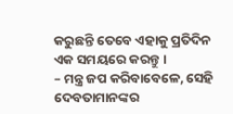କରୁଛନ୍ତି ତେବେ ଏହାକୁ ପ୍ରତିଦିନ ଏକ ସମୟରେ କରନ୍ତୁ ।
– ମନ୍ତ୍ର ଜପ କରିବାବେଳେ, ସେହି ଦେବତାମାନଙ୍କର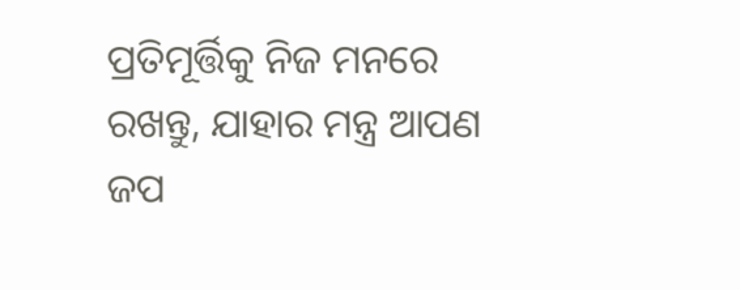ପ୍ରତିମୂର୍ତ୍ତିକୁ ନିଜ ମନରେ ରଖନ୍ତୁ, ଯାହାର ମନ୍ତ୍ର ଆପଣ ଜପ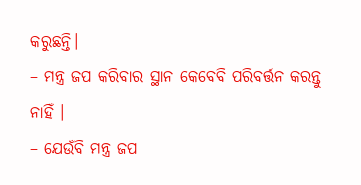କରୁଛନ୍ତି।
– ମନ୍ତ୍ର ଜପ କରିବାର ସ୍ଥାନ କେବେବି ପରିବର୍ତ୍ତନ କରନ୍ତୁ ନାହିଁ ।
– ଯେଉଁବି ମନ୍ତ୍ର ଜପ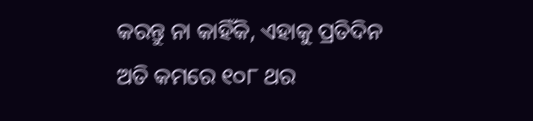କରନ୍ତୁ ନା କାହିଁକି, ଏହାକୁ ପ୍ରତିଦିନ ଅତି କମରେ ୧୦୮ ଥର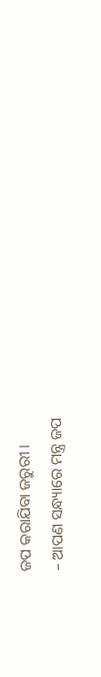ଜପ କରାଯିବା ଜରୁରୀ ।
– ଆପଣ ସନ୍ଧ୍ୟାରେ ମନ୍ତ୍ର ଜପ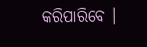କରିପାରିବେ ।